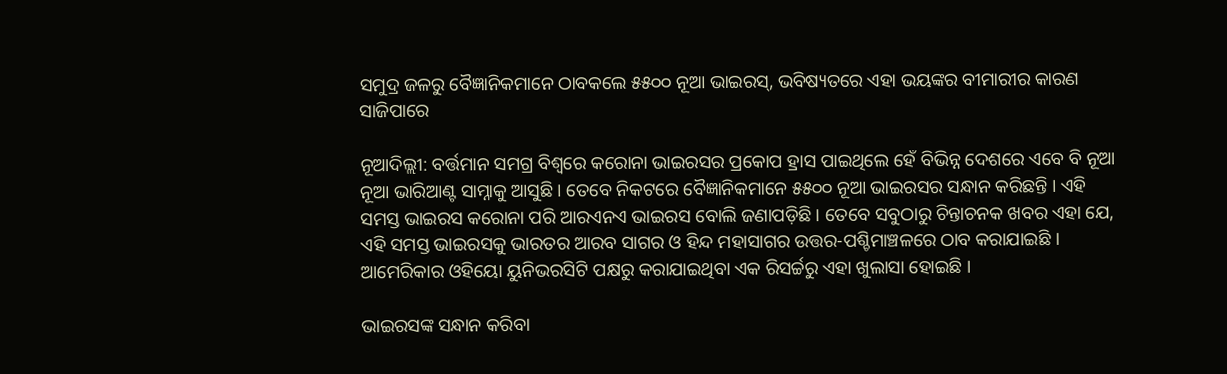ସମୁଦ୍ର ଜଳରୁ ବୈଜ୍ଞାନିକମାନେ ଠାବକଲେ ୫୫୦୦ ନୂଆ ଭାଇରସ୍, ଭବିଷ୍ୟତରେ ଏହା ଭୟଙ୍କର ବୀମାରୀର କାରଣ ସାଜିପାରେ

ନୂଆଦିଲ୍ଲୀ: ବର୍ତ୍ତମାନ ସମଗ୍ର ବିଶ୍ୱରେ କରୋନା ଭାଇରସର ପ୍ରକୋପ ହ୍ରାସ ପାଇଥିଲେ ହେଁ ବିଭିନ୍ନ ଦେଶରେ ଏବେ ବି ନୂଆ ନୂଆ ଭାରିଆଣ୍ଟ ସାମ୍ନାକୁ ଆସୁଛି । ତେବେ ନିକଟରେ ବୈଜ୍ଞାନିକମାନେ ୫୫୦୦ ନୂଆ ଭାଇରସର ସନ୍ଧାନ କରିଛନ୍ତି । ଏହି ସମସ୍ତ ଭାଇରସ କରୋନା ପରି ଆରଏନଏ ଭାଇରସ ବୋଲି ଜଣାପଡ଼ିଛି । ତେବେ ସବୁଠାରୁ ଚିନ୍ତାଚନକ ଖବର ଏହା ଯେ, ଏହି ସମସ୍ତ ଭାଇରସକୁ ଭାରତର ଆରବ ସାଗର ଓ ହିନ୍ଦ ମହାସାଗର ଉତ୍ତର-ପଶ୍ଚିମାଞ୍ଚଳରେ ଠାବ କରାଯାଇଛି । ଆମେରିକାର ଓହିୟୋ ୟୁନିଭରସିଟି ପକ୍ଷରୁ କରାଯାଇଥିବା ଏକ ରିସର୍ଚ୍ଚରୁ ଏହା ଖୁଲାସା ହୋଇଛି ।

ଭାଇରସଙ୍କ ସନ୍ଧାନ କରିବା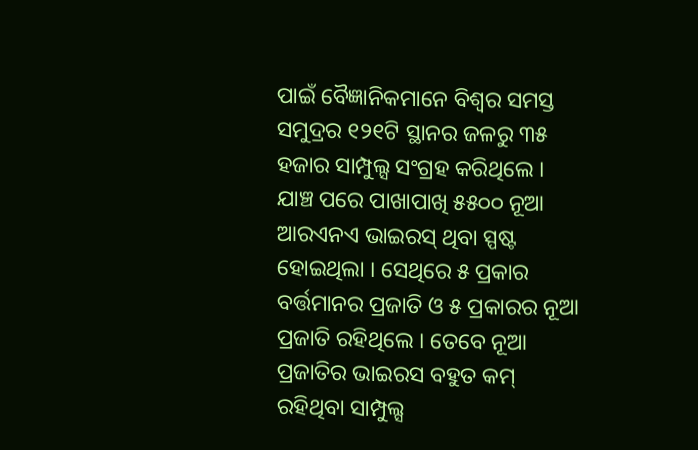ପାଇଁ ବୈଜ୍ଞାନିକମାନେ ବିଶ୍ୱର ସମସ୍ତ ସମୁଦ୍ରର ୧୨୧ଟି ସ୍ଥାନର ଜଳରୁ ୩୫ ହଜାର ସାମ୍ପୁଲ୍ସ ସଂଗ୍ରହ କରିଥିଲେ । ଯାଞ୍ଚ ପରେ ପାଖାପାଖି ୫୫୦୦ ନୂଆ ଆରଏନଏ ଭାଇରସ୍ ଥିବା ସ୍ପଷ୍ଟ ହୋଇଥିଲା । ସେଥିରେ ୫ ପ୍ରକାର ବର୍ତ୍ତମାନର ପ୍ରଜାତି ଓ ୫ ପ୍ରକାରର ନୂଆ ପ୍ରଜାତି ରହିଥିଲେ । ତେବେ ନୂଆ ପ୍ରଜାତିର ଭାଇରସ ବହୁତ କମ୍ ରହିଥିବା ସାମ୍ପୁଲ୍ସ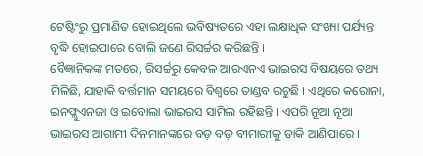ଟେଷ୍ଟିଂରୁ ପ୍ରମାଣିତ ହୋଇଥିଲେ ଭବିଷ୍ୟତରେ ଏହା ଲକ୍ଷାଧିକ ସଂଖ୍ୟା ପର୍ଯ୍ୟନ୍ତ ବୃଦ୍ଧି ହୋଇପାରେ ବୋଲି ଜଣେ ରିସର୍ଚ୍ଚର କରିଛନ୍ତି ।
ବୈଜ୍ଞାନିକଙ୍କ ମତରେ, ରିସର୍ଚ୍ଚରୁ କେବଳ ଆରଏନଏ ଭାଇରସ ବିଷୟରେ ତଥ୍ୟ ମିଳିଛି, ଯାହାକି ବର୍ତ୍ତମାନ ସମୟରେ ବିଶ୍ୱରେ ତାଣ୍ଡବ ରଚୁଛି । ଏଥିରେ କରୋନା, ଇନଫ୍ଲୁଏନଜା ଓ ଇବୋଲା ଭାଇରସ ସାମିଲ ରହିଛନ୍ତି । ଏପରି ନୂଆ ନୂଆ ଭାଇରସ ଆଗାମୀ ଦିନମାନଙ୍କରେ ବଡ଼ ବଡ଼ ବୀମାରୀକୁ ଡାକି ଆଣିପାରେ ।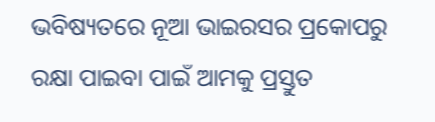ଭବିଷ୍ୟତରେ ନୂଆ ଭାଇରସର ପ୍ରକୋପରୁ ରକ୍ଷା ପାଇବା ପାଇଁ ଆମକୁ ପ୍ରସ୍ତୁତ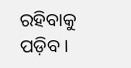ରହିବାକୁ ପଡ଼ିବ ।